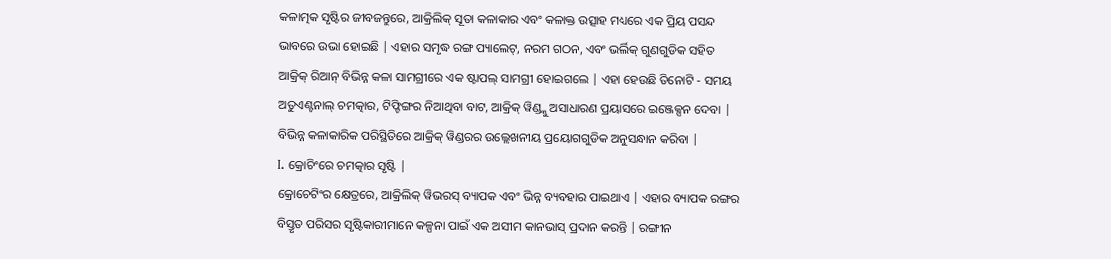କଳାତ୍ମକ ସୃଷ୍ଟିର ଜୀବଜନ୍ତୁରେ, ଆକ୍ରିଲିକ୍ ସୂତା କଳାକାର ଏବଂ କଳାକ୍ତ ଉତ୍ସାହ ମଧ୍ୟରେ ଏକ ପ୍ରିୟ ପସନ୍ଦ ଭାବରେ ଉଭା ହୋଇଛି | ଏହାର ସମୃଦ୍ଧ ରଙ୍ଗ ପ୍ୟାଲେଟ୍, ନରମ ଗଠନ, ଏବଂ ଭର୍ଲିକ୍ ଗୁଣଗୁଡିକ ସହିତ ଆକ୍ରିକ୍ ରିଆନ୍ ବିଭିନ୍ନ କଳା ସାମଗ୍ରୀରେ ଏକ ଷ୍ଟାପଲ୍ ସାମଗ୍ରୀ ହୋଇଗଲେ | ଏହା ହେଉଛି ତିନୋଟି - ସମୟ ଅତୁଏଣ୍ଟନାଲ୍ ଚମତ୍କାର, ଟିଫ୍ଟିଙ୍ଗର ନିଆଥିବା ବାଟ, ଆକ୍ରିକ୍ ୱିଣ୍ଡ୍କୁ ଅସାଧାରଣ ପ୍ରୟାସରେ ଇଞ୍ଜେକ୍ସନ ଦେବା | ବିଭିନ୍ନ କଳାକାରିକ ପରିସ୍ଥିତିରେ ଆକ୍ରିକ୍ ୱିଣ୍ଡରର ଉଲ୍ଲେଖନୀୟ ପ୍ରୟୋଗଗୁଡିକ ଅନୁସନ୍ଧାନ କରିବା |
I. କ୍ରୋଚିଂରେ ଚମତ୍କାର ସୃଷ୍ଟି |
କ୍ରୋଚେଟିଂର କ୍ଷେତ୍ରରେ, ଆକ୍ରିଲିକ୍ ୱିଭରସ୍ ବ୍ୟାପକ ଏବଂ ଭିନ୍ନ ବ୍ୟବହାର ପାଇଥାଏ | ଏହାର ବ୍ୟାପକ ରଙ୍ଗର ବିସ୍ତୃତ ପରିସର ସୃଷ୍ଟିକାରୀମାନେ କଳ୍ପନା ପାଇଁ ଏକ ଅସୀମ କାନଭାସ୍ ପ୍ରଦାନ କରନ୍ତି | ରଙ୍ଗୀନ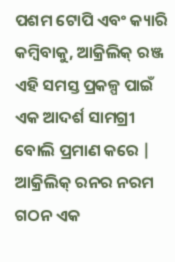ପଶମ ଟୋପି ଏବଂ କ୍ୟାରି କମ୍ବିବାକୁ, ଆକ୍ରିଲିକ୍ ରଞ୍ଜ ଏହି ସମସ୍ତ ପ୍ରକଳ୍ପ ପାଇଁ ଏକ ଆଦର୍ଶ ସାମଗ୍ରୀ ବୋଲି ପ୍ରମାଣ କରେ |
ଆକ୍ରିଲିକ୍ ରନର ନରମ ଗଠନ ଏକ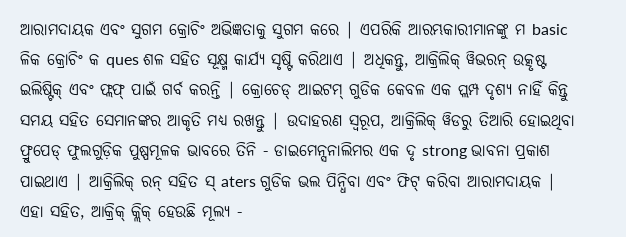ଆରାମଦାୟକ ଏବଂ ସୁଗମ କ୍ରୋଚିଂ ଅଭିଜ୍ଞତାକୁ ସୁଗମ କରେ | ଏପରିକି ଆରମ୍ଭକାରୀମାନଙ୍କୁ ମ basic ଳିକ କ୍ରୋଚିଂ କ ques ଶଳ ସହିତ ସୂକ୍ଷ୍ମ କାର୍ଯ୍ୟ ସୃଷ୍ଟି କରିଥାଏ | ଅଧିକନ୍ତୁ, ଆକ୍ରିଲିକ୍ ୱିଭରନ୍ ଉତ୍କୃଷ୍ଟ ଇଲିଷ୍ଟିକ୍ ଏବଂ ଫ୍ଲଫ୍ ପାଇଁ ଗର୍ବ କରନ୍ତି | କ୍ରୋଚେଡ୍ ଆଇଟମ୍ ଗୁଡିକ କେବଳ ଏକ ପ୍ଲମ୍ପ ଦୃଶ୍ୟ ନାହିଁ କିନ୍ତୁ ସମୟ ସହିତ ସେମାନଙ୍କର ଆକୃତି ମଧ୍ୟ ରଖନ୍ତୁ | ଉଦାହରଣ ସ୍ୱରୂପ, ଆକ୍ରିଲିକ୍ ୱିଡରୁ ତିଆରି ହୋଇଥିବା ଫ୍ରୁପେଡ୍ ଫୁଲଗୁଡ଼ିକ ପୁଷ୍ପମୂଳକ ଭାବରେ ତିନି - ଡାଇମେନ୍ସନାଲିମର ଏକ ଦୃ strong ଭାବନା ପ୍ରକାଶ ପାଇଥାଏ | ଆକ୍ରିଲିକ୍ ରନ୍ ସହିତ ସ୍ aters ଗୁଡିକ ଭଲ ପିନ୍ଧିବା ଏବଂ ଫିଟ୍ କରିବା ଆରାମଦାୟକ |
ଏହା ସହିତ, ଆକ୍ରିକ୍ କ୍ଲିକ୍ ହେଉଛି ମୂଲ୍ୟ -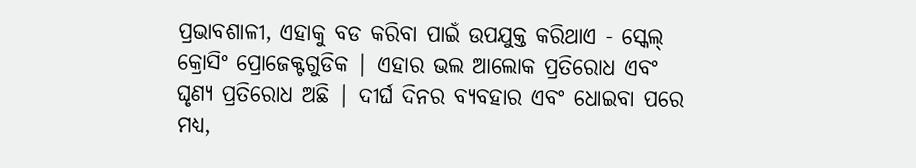ପ୍ରଭାବଶାଳୀ, ଏହାକୁ ବଡ କରିବା ପାଇଁ ଉପଯୁକ୍ତ କରିଥାଏ - ସ୍କେଲ୍ କ୍ରୋସିଂ ପ୍ରୋଜେକ୍ଟଗୁଡିକ | ଏହାର ଭଲ ଆଲୋକ ପ୍ରତିରୋଧ ଏବଂ ଘୃଣ୍ୟ ପ୍ରତିରୋଧ ଅଛି | ଦୀର୍ଘ ଦିନର ବ୍ୟବହାର ଏବଂ ଧୋଇବା ପରେ ମଧ୍ୟ,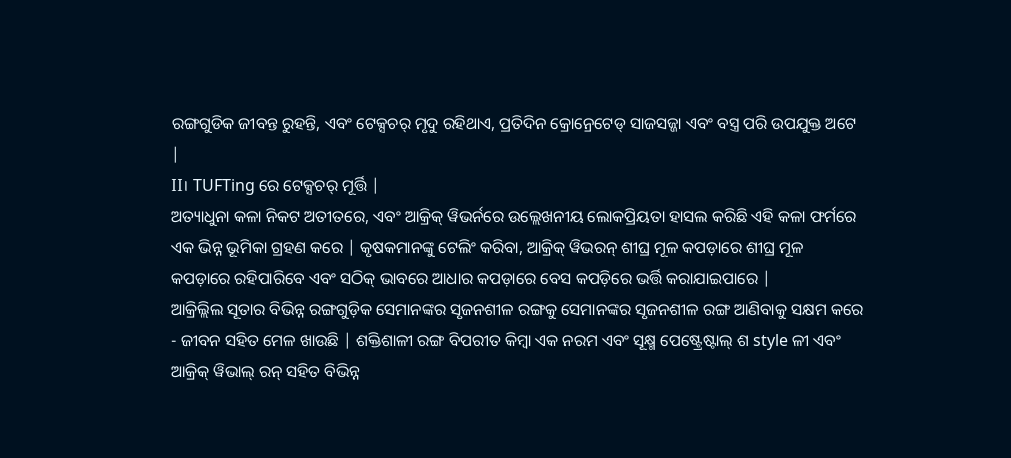ରଙ୍ଗଗୁଡିକ ଜୀବନ୍ତ ରୁହନ୍ତି, ଏବଂ ଟେକ୍ସଚର୍ ମୃଦୁ ରହିଥାଏ, ପ୍ରତିଦିନ କ୍ରୋନ୍ରେଟେଡ୍ ସାଜସଜ୍ଜା ଏବଂ ବସ୍ତ୍ର ପରି ଉପଯୁକ୍ତ ଅଟେ |
II। TUFTing ରେ ଟେକ୍ସଚର୍ ମୂର୍ତ୍ତି |
ଅତ୍ୟାଧୁନା କଳା ନିକଟ ଅତୀତରେ, ଏବଂ ଆକ୍ରିକ୍ ୱିଭର୍ନରେ ଉଲ୍ଲେଖନୀୟ ଲୋକପ୍ରିୟତା ହାସଲ କରିଛି ଏହି କଳା ଫର୍ମରେ ଏକ ଭିନ୍ନ ଭୂମିକା ଗ୍ରହଣ କରେ | କୃଷକମାନଙ୍କୁ ଟେଲିଂ କରିବା, ଆକ୍ରିକ୍ ୱିଭରନ୍ ଶୀଘ୍ର ମୂଳ କପଡ଼ାରେ ଶୀଘ୍ର ମୂଳ କପଡ଼ାରେ ରହିପାରିବେ ଏବଂ ସଠିକ୍ ଭାବରେ ଆଧାର କପଡ଼ାରେ ବେସ କପଡ଼ିରେ ଭର୍ତ୍ତି କରାଯାଇପାରେ |
ଆକ୍ରିଲ୍ଲିଲ ସୂତାର ବିଭିନ୍ନ ରଙ୍ଗଗୁଡ଼ିକ ସେମାନଙ୍କର ସୃଜନଶୀଳ ରଙ୍ଗକୁ ସେମାନଙ୍କର ସୃଜନଶୀଳ ରଙ୍ଗ ଆଣିବାକୁ ସକ୍ଷମ କରେ - ଜୀବନ ସହିତ ମେଳ ଖାଉଛି | ଶକ୍ତିଶାଳୀ ରଙ୍ଗ ବିପରୀତ କିମ୍ବା ଏକ ନରମ ଏବଂ ସୂକ୍ଷ୍ମ ପେଷ୍ଟ୍ରେଷ୍ଟାଲ୍ ଶ style ଳୀ ଏବଂ ଆକ୍ରିକ୍ ୱିଭାଲ୍ ରନ୍ ସହିତ ବିଭିନ୍ନ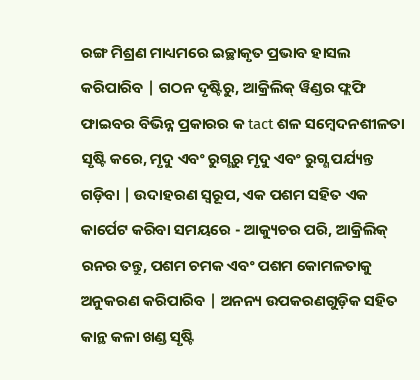ରଙ୍ଗ ମିଶ୍ରଣ ମାଧ୍ୟମରେ ଇଚ୍ଛାକୃତ ପ୍ରଭାବ ହାସଲ କରିପାରିବ | ଗଠନ ଦୃଷ୍ଟିରୁ, ଆକ୍ରିଲିକ୍ ୱିଣ୍ଡର ଫ୍ଲଫି ଫାଇବର ବିଭିନ୍ନ ପ୍ରକାରର କ tact ଶଳ ସମ୍ବେଦନଶୀଳତା ସୃଷ୍ଟି କରେ, ମୃଦୁ ଏବଂ ରୁଗ୍ଣରୁ ମୃଦୁ ଏବଂ ରୁଗ୍ଣ ପର୍ଯ୍ୟନ୍ତ ଗଡ଼ିବା | ଉଦାହରଣ ସ୍ୱରୂପ, ଏକ ପଶମ ସହିତ ଏକ କାର୍ପେଟ କରିବା ସମୟରେ - ଆକ୍ୟୁଚର ପରି, ଆକ୍ରିଲିକ୍ ରନର ତନ୍ତୁ, ପଶମ ଚମକ ଏବଂ ପଶମ କୋମଳତାକୁ ଅନୁକରଣ କରିପାରିବ | ଅନନ୍ୟ ଉପକରଣଗୁଡ଼ିକ ସହିତ କାନ୍ଥ କଳା ଖଣ୍ଡ ସୃଷ୍ଟି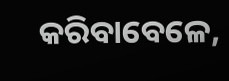କରିବାବେଳେ,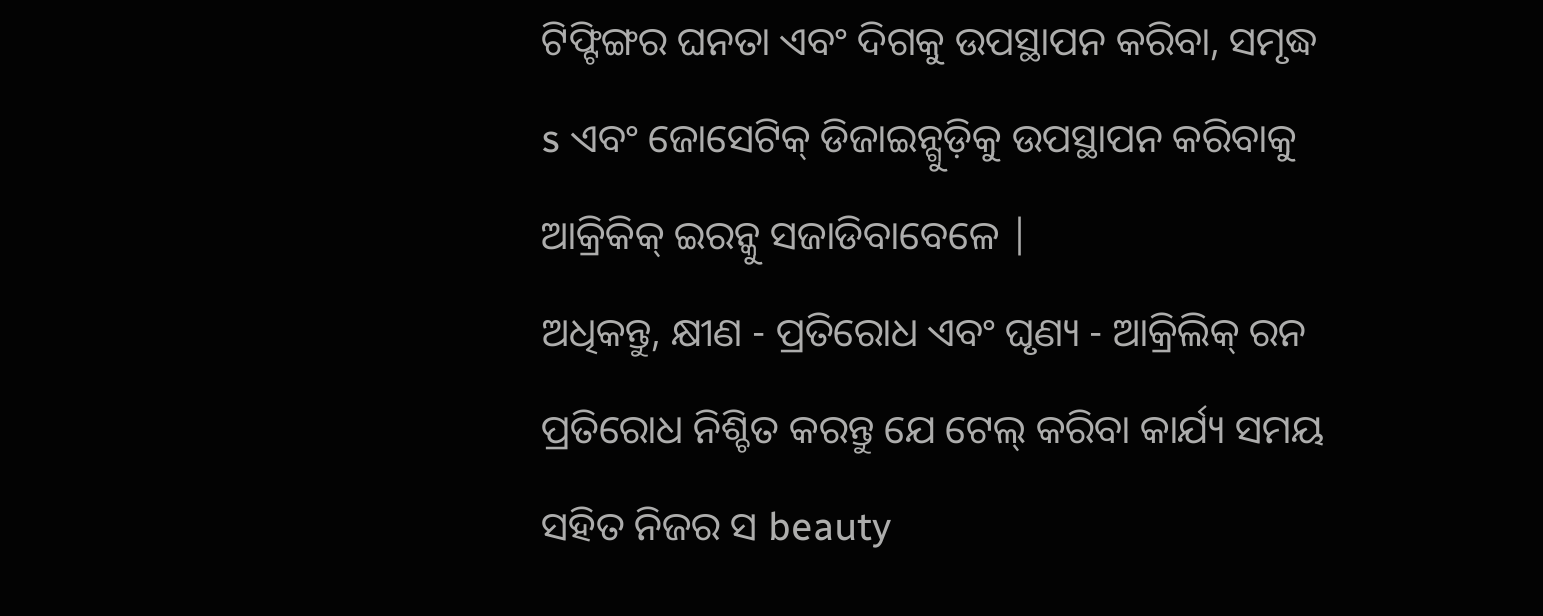ଟିଫ୍ଟିଙ୍ଗର ଘନତା ଏବଂ ଦିଗକୁ ଉପସ୍ଥାପନ କରିବା, ସମୃଦ୍ଧ s ଏବଂ ଜୋସେଟିକ୍ ଡିଜାଇନ୍ଗୁଡ଼ିକୁ ଉପସ୍ଥାପନ କରିବାକୁ ଆକ୍ରିକିକ୍ ଇରନ୍କୁ ସଜାଡିବାବେଳେ |
ଅଧିକନ୍ତୁ, କ୍ଷୀଣ - ପ୍ରତିରୋଧ ଏବଂ ଘୃଣ୍ୟ - ଆକ୍ରିଲିକ୍ ରନ ପ୍ରତିରୋଧ ନିଶ୍ଚିତ କରନ୍ତୁ ଯେ ଟେଲ୍ କରିବା କାର୍ଯ୍ୟ ସମୟ ସହିତ ନିଜର ସ beauty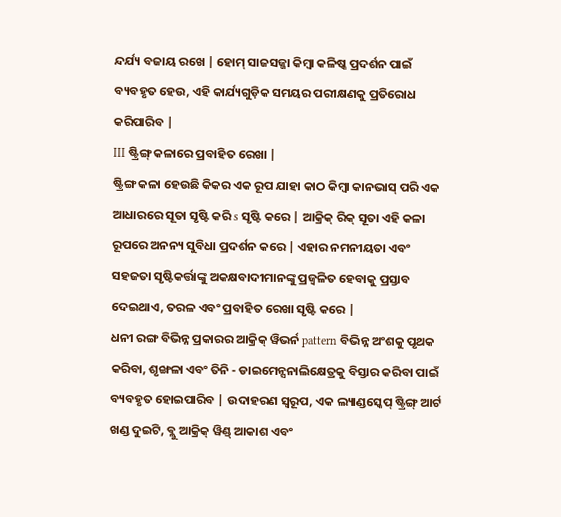ନ୍ଦର୍ଯ୍ୟ ବଜାୟ ରଖେ | ହୋମ୍ ସାଜସଜ୍ଜା କିମ୍ବା କଳିଷ୍କ ପ୍ରଦର୍ଶନ ପାଇଁ ବ୍ୟବହୃତ ହେଉ, ଏହି କାର୍ଯ୍ୟଗୁଡ଼ିକ ସମୟର ପରୀକ୍ଷଣକୁ ପ୍ରତିରୋଧ କରିପାରିବ |
III ଷ୍ଟ୍ରିଙ୍ଗ୍ କଳାରେ ପ୍ରବାହିତ ରେଖା |
ଷ୍ଟ୍ରିଙ୍ଗ କଳା ହେଉଛି କିକର ଏକ ରୂପ ଯାହା କାଠ କିମ୍ବା କାନଭାସ୍ ପରି ଏକ ଆଧାରରେ ସୂତା ସୃଷ୍ଟି କରି s ସୃଷ୍ଟି କରେ | ଆକ୍ରିକ୍ ରିକ୍ ସୂତା ଏହି କଳା ରୂପରେ ଅନନ୍ୟ ସୁବିଧା ପ୍ରଦର୍ଶନ କରେ | ଏହାର ନମନୀୟତା ଏବଂ ସହଜତା ସୃଷ୍ଟିକର୍ତ୍ତାଙ୍କୁ ଅକକ୍ଷବାଦୀମାନଙ୍କୁ ପ୍ରଜ୍ୱଳିତ ହେବାକୁ ପ୍ରସ୍ତାବ ଦେଇଥାଏ, ତରଳ ଏବଂ ପ୍ରବାହିତ ରେଖା ସୃଷ୍ଟି କରେ |
ଧନୀ ରଙ୍ଗ ବିଭିନ୍ନ ପ୍ରକାରର ଆକ୍ରିକ୍ ୱିଭର୍ନ pattern ବିଭିନ୍ନ ଅଂଶକୁ ପୃଥକ କରିବା, ଶୃଙ୍ଖଳା ଏବଂ ତିନି - ଡାଇମେନ୍ସନାଲିକ୍ଷେତ୍ରକୁ ବିସ୍ତାର କରିବା ପାଇଁ ବ୍ୟବହୃତ ହୋଇପାରିବ | ଉଦାହରଣ ସ୍ୱରୂପ, ଏକ ଲ୍ୟାଣ୍ଡସ୍କେପ୍ ଷ୍ଟ୍ରିଙ୍ଗ୍ ଆର୍ଟ ଖଣ୍ଡ ଦୁଇଟି, ବ୍ଲୁ ଆକ୍ରିକ୍ ୱିଣ୍ଡ୍ ଆକାଶ ଏବଂ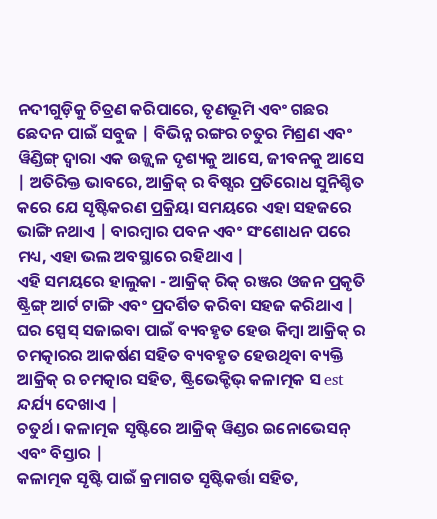ନଦୀଗୁଡ଼ିକୁ ଚିତ୍ରଣ କରିପାରେ, ତୃଣଭୂମି ଏବଂ ଗଛର ଛେଦନ ପାଇଁ ସବୁଜ | ବିଭିନ୍ନ ରଙ୍ଗର ଚତୁର ମିଶ୍ରଣ ଏବଂ ୱିଣ୍ଡିଙ୍ଗ୍ ଦ୍ୱାରା ଏକ ଉଜ୍ଜ୍ୱଳ ଦୃଶ୍ୟକୁ ଆସେ, ଜୀବନକୁ ଆସେ | ଅତିରିକ୍ତ ଭାବରେ, ଆକ୍ରିକ୍ ର ବିଷ୍ସର ପ୍ରତିରୋଧ ସୁନିଶ୍ଚିତ କରେ ଯେ ସୃଷ୍ଟିକରଣ ପ୍ରକ୍ରିୟା ସମୟରେ ଏହା ସହଜରେ ଭାଙ୍ଗି ନଥାଏ | ବାରମ୍ବାର ପବନ ଏବଂ ସଂଶୋଧନ ପରେ ମଧ୍ୟ, ଏହା ଭଲ ଅବସ୍ଥାରେ ରହିଥାଏ |
ଏହି ସମୟରେ ହାଲୁକା - ଆକ୍ରିକ୍ ରିକ୍ ରଞ୍ଜର ଓଜନ ପ୍ରକୃତି ଷ୍ଟ୍ରିଙ୍ଗ୍ ଆର୍ଟ ଟାଙ୍ଗି ଏବଂ ପ୍ରଦର୍ଶିତ କରିବା ସହଜ କରିଥାଏ | ଘର ସ୍ପେସ୍ ସଜାଇବା ପାଇଁ ବ୍ୟବହୃତ ହେଉ କିମ୍ବା ଆକ୍ରିକ୍ ର ଚମତ୍କାରର ଆକର୍ଷଣ ସହିତ ବ୍ୟବହୃତ ହେଉଥିବା ବ୍ୟକ୍ତି ଆକ୍ରିକ୍ ର ଚମତ୍କାର ସହିତ, ଷ୍ଟ୍ରିଭେକ୍ଟିଭ୍ କଳାତ୍ମକ ସ est ନ୍ଦର୍ଯ୍ୟ ଦେଖାଏ |
ଚତୁର୍ଥ। କଳାତ୍ମକ ସୃଷ୍ଟିରେ ଆକ୍ରିକ୍ ୱିଣ୍ଡର ଇନୋଭେସନ୍ ଏବଂ ବିସ୍ତାର |
କଳାତ୍ମକ ସୃଷ୍ଟି ପାଇଁ କ୍ରମାଗତ ସୃଷ୍ଟିକର୍ତ୍ତା ସହିତ,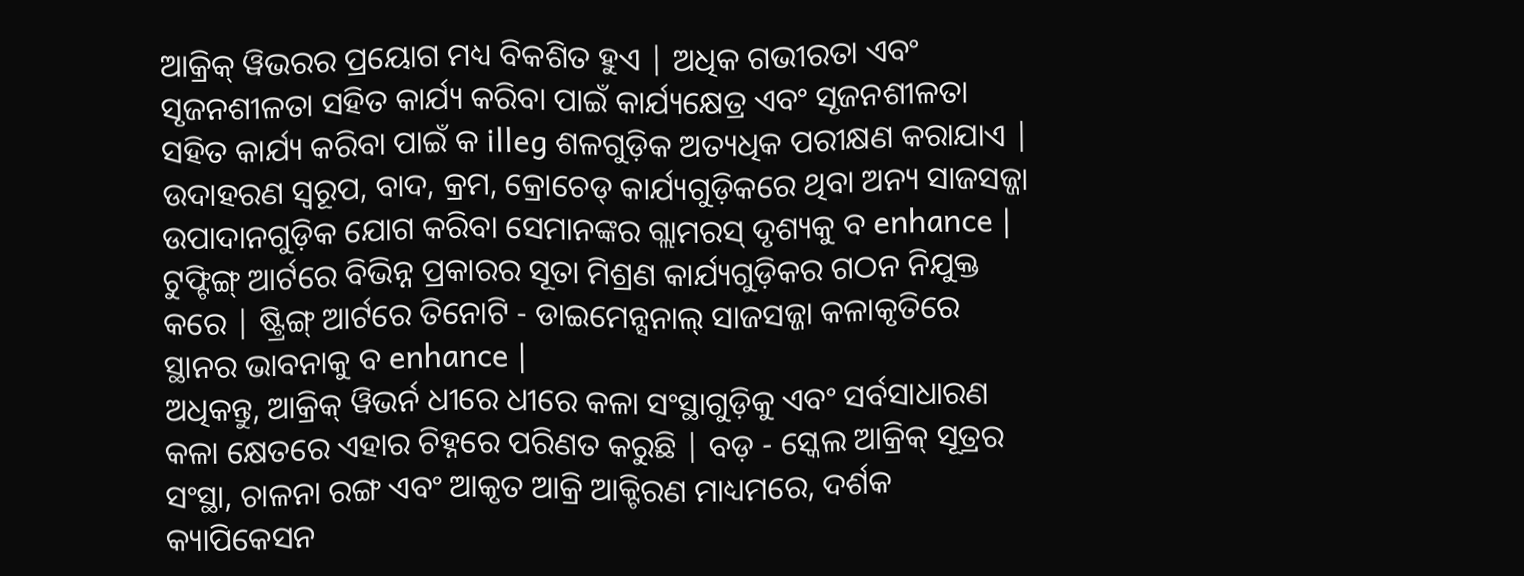ଆକ୍ରିକ୍ ୱିଭରର ପ୍ରୟୋଗ ମଧ୍ୟ ବିକଶିତ ହୁଏ | ଅଧିକ ଗଭୀରତା ଏବଂ ସୃଜନଶୀଳତା ସହିତ କାର୍ଯ୍ୟ କରିବା ପାଇଁ କାର୍ଯ୍ୟକ୍ଷେତ୍ର ଏବଂ ସୃଜନଶୀଳତା ସହିତ କାର୍ଯ୍ୟ କରିବା ପାଇଁ କ illeg ଶଳଗୁଡ଼ିକ ଅତ୍ୟଧିକ ପରୀକ୍ଷଣ କରାଯାଏ | ଉଦାହରଣ ସ୍ୱରୂପ, ବାଦ, କ୍ରମ, କ୍ରୋଚେଡ୍ କାର୍ଯ୍ୟଗୁଡ଼ିକରେ ଥିବା ଅନ୍ୟ ସାଜସଜ୍ଜା ଉପାଦାନଗୁଡ଼ିକ ଯୋଗ କରିବା ସେମାନଙ୍କର ଗ୍ଲାମରସ୍ ଦୃଶ୍ୟକୁ ବ enhance | ଟୁଫ୍ଟିଙ୍ଗ୍ ଆର୍ଟରେ ବିଭିନ୍ନ ପ୍ରକାରର ସୂତା ମିଶ୍ରଣ କାର୍ଯ୍ୟଗୁଡ଼ିକର ଗଠନ ନିଯୁକ୍ତ କରେ | ଷ୍ଟ୍ରିଙ୍ଗ୍ ଆର୍ଟରେ ତିନୋଟି - ଡାଇମେନ୍ସନାଲ୍ ସାଜସଜ୍ଜା କଳାକୃତିରେ ସ୍ଥାନର ଭାବନାକୁ ବ enhance |
ଅଧିକନ୍ତୁ, ଆକ୍ରିକ୍ ୱିଭର୍ନ ଧୀରେ ଧୀରେ କଳା ସଂସ୍ଥାଗୁଡ଼ିକୁ ଏବଂ ସର୍ବସାଧାରଣ କଳା କ୍ଷେତରେ ଏହାର ଚିହ୍ନରେ ପରିଣତ କରୁଛି | ବଡ଼ - ସ୍କେଲ ଆକ୍ରିକ୍ ସୂତ୍ରର ସଂସ୍ଥା, ଚାଳନା ରଙ୍ଗ ଏବଂ ଆକୃତ ଆକ୍ରି ଆକ୍ଟିରଣ ମାଧ୍ୟମରେ, ଦର୍ଶକ କ୍ୟାପିକେସନ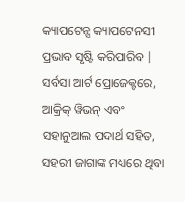କ୍ୟାପଟେନ୍ସ କ୍ୟାପଟେନସୀ ପ୍ରଭାବ ସୃଷ୍ଟି କରିପାରିବ | ସର୍ବସା ଆର୍ଟ ପ୍ରୋଜେକ୍ଟରେ, ଆକ୍ରିକ୍ ୱିଭନ୍ ଏବଂ ସହାନୁଆଲ ପଦାର୍ଥ ସହିତ, ସହରୀ ଜାଗାଙ୍କ ମଧ୍ୟରେ ଥିବା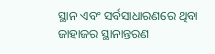ସ୍ଥାନ ଏବଂ ସର୍ବସାଧାରଣରେ ଥିବା ଜାହାଜର ସ୍ଥାନାନ୍ତରଣ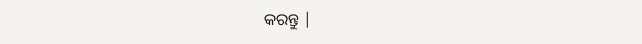କରନ୍ତୁ |